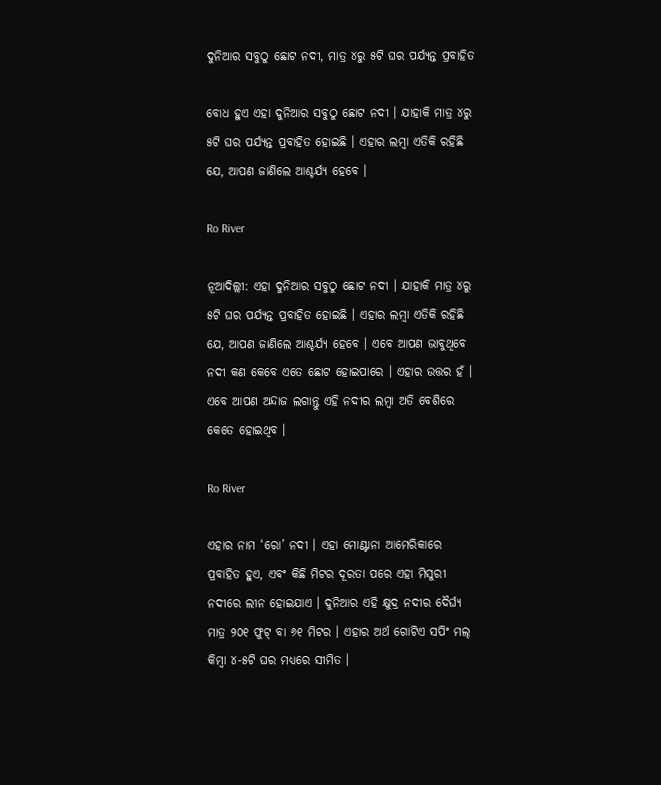ଦୁନିଆର ସବୁଠୁ ଛୋଟ ନଦୀ, ମାତ୍ର ୪ରୁ ୫ଟି ଘର ପର୍ଯ୍ୟନ୍ତ ପ୍ରବାହିତ

ବୋଧ ହୁଏ ଏହା ଦୁନିଆର ସବୁଠୁ ଛୋଟ ନଦୀ । ଯାହାକି ମାତ୍ର ୪ରୁ ୫ଟି ଘର ପର୍ଯ୍ୟନ୍ତ ପ୍ରବାହିତ ହୋଇଛି । ଏହାର ଲମ୍ବା ଏତିକି ରହିଛି ଯେ, ଆପଣ ଜାଣିଲେ ଆଶ୍ଚର୍ଯ୍ୟ ହେବେ ।

Ro River

ନୂଆଦିଲ୍ଲୀ: ଏହା ଦୁନିଆର ସବୁଠୁ ଛୋଟ ନଦୀ । ଯାହାକି ମାତ୍ର ୪ରୁ ୫ଟି ଘର ପର୍ଯ୍ୟନ୍ତ ପ୍ରବାହିତ ହୋଇଛି । ଏହାର ଲମ୍ବା ଏତିକି ରହିଛି ଯେ, ଆପଣ ଜାଣିଲେ ଆଶ୍ଚର୍ଯ୍ୟ ହେବେ । ଏବେ ଆପଣ ଭାବୁଥିବେ ନଦୀ କଣ କେବେ ଏତେ ଛୋଟ ହୋଇପାରେ । ଏହାର ଉତ୍ତର ହଁ । ଏବେ ଆପଣ ଅନ୍ଦାଜ ଲଗାନ୍ତୁ ଏହି ନଦୀର ଲମ୍ବା ଅତି ବେଶିରେ କେତେ ହୋଇଥିବ ।

Ro River

ଏହାର ନାମ ‘ରୋ’ ନଦୀ । ଏହା ମୋଣ୍ଟାନା ଆମେରିକାରେ ପ୍ରବାହିତ ହୁଏ, ଏବଂ କିଛି ମିଟର ଦୂରତା ପରେ ଏହା ମିସୁରୀ ନଦୀରେ ଲୀନ ହୋଇଯାଏ । ଦୁନିଆର ଏହି କ୍ଷୁଦ୍ର ନଦୀର ଦୈର୍ଘ୍ୟ ମାତ୍ର ୨୦୧ ଫୁଟ୍‌ ବା ୬୧ ମିଟର । ଏହାର ଅର୍ଥ ଗୋଟିଏ ସପିଂ ମଲ୍ କିମ୍ବା ୪-୫ଟି ଘର ମଧ୍ୟରେ ସୀମିତ ।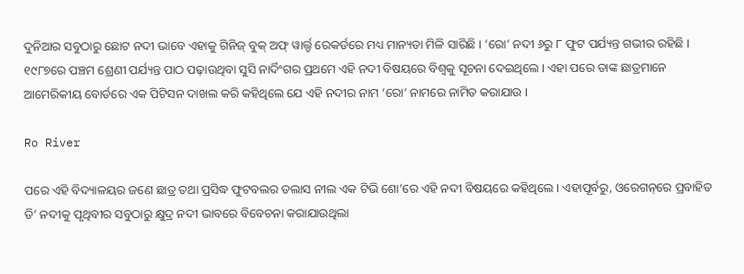ଦୁନିଆର ସବୁଠାରୁ ଛୋଟ ନଦୀ ଭାବେ ଏହାକୁ ଗିନିଜ୍ ବୁକ୍ ଅଫ୍ ୱାର୍ଲ୍ଡ ରେକର୍ଡରେ ମଧ୍ୟ ମାନ୍ୟତା ମିଳି ସାରିଛି । ‘ରୋ’ ନଦୀ ୬ରୁ ୮ ଫୁଟ ପର୍ଯ୍ୟନ୍ତ ଗଭୀର ରହିଛି । ୧୯୮୭ରେ ପଞ୍ଚମ ଶ୍ରେଣୀ ପର୍ଯ୍ୟନ୍ତ ପାଠ ପଢ଼ାଉଥିବା ସୁସି ନାର୍ଦିଂଗର ପ୍ରଥମେ ଏହି ନଦୀ ବିଷୟରେ ବିଶ୍ୱକୁ ସୂଚନା ଦେଇଥିଲେ । ଏହା ପରେ ତାଙ୍କ ଛାତ୍ରମାନେ ଆମେରିକୀୟ ବୋର୍ଡରେ ଏକ ପିଟିସନ ଦାଖଲ କରି କହିଥିଲେ ଯେ ଏହି ନଦୀର ନାମ ‘ରୋ’ ନାମରେ ନାମିତ କରାଯାଉ ।

Ro River

ପରେ ଏହି ବିଦ୍ୟାଳୟର ଜଣେ ଛାତ୍ର ତଥା ପ୍ରସିଦ୍ଧ ଫୁଟବଲର ଡଲାସ ନୀଲ ଏକ ଟିଭି ଶୋ’ରେ ଏହି ନଦୀ ବିଷୟରେ କହିଥିଲେ । ଏହାପୂର୍ବରୁ, ଓରେଗନ୍‌ରେ ପ୍ରବାହିତ ଡି’ ନଦୀକୁ ପୃଥିବୀର ସବୁଠାରୁ କ୍ଷୁଦ୍ର ନଦୀ ଭାବରେ ବିବେଚନା କରାଯାଉଥିଲା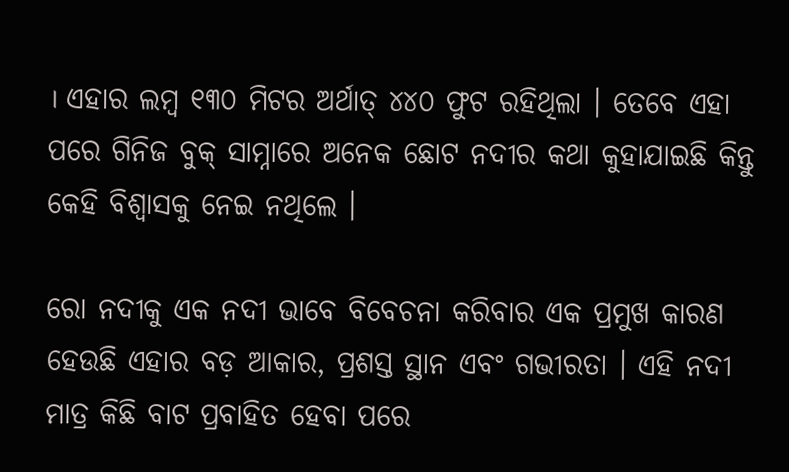। ଏହାର ଲମ୍ବ ୧୩୦ ମିଟର ଅର୍ଥାତ୍ ୪୪୦ ଫୁଟ ରହିଥିଲା । ତେବେ ଏହା ପରେ ଗିନିଜ ବୁକ୍ ସାମ୍ନାରେ ଅନେକ ଛୋଟ ନଦୀର କଥା କୁହାଯାଇଛି କିନ୍ତୁ କେହି ବିଶ୍ୱାସକୁ ନେଇ ନଥିଲେ ।

ରୋ ନଦୀକୁ ଏକ ନଦୀ ଭାବେ ବିବେଚନା କରିବାର ଏକ ପ୍ରମୁଖ କାରଣ ହେଉଛି ଏହାର ବଡ଼ ଆକାର, ପ୍ରଶସ୍ତ ସ୍ଥାନ ଏବଂ ଗଭୀରତା । ଏହି ନଦୀ ମାତ୍ର କିଛି ବାଟ ପ୍ରବାହିତ ହେବା ପରେ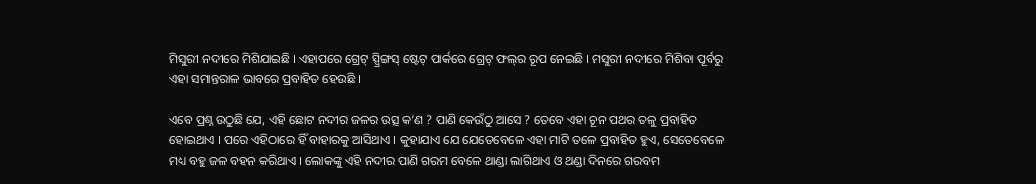ମିସୁରୀ ନଦୀରେ ମିଶିଯାଇଛି । ଏହାପରେ ଗ୍ରେଟ୍ ସ୍ପ୍ରିଙ୍ଗସ୍ ଷ୍ଟେଟ୍ ପାର୍କରେ ଗ୍ରେଟ୍ ଫଲ୍‌ର ରୂପ ନେଇଛି । ମସୁରୀ ନଦୀରେ ମିଶିବା ପୂର୍ବରୁ ଏହା ସମାନ୍ତରାଳ ଭାବରେ ପ୍ରବାହିତ ହେଉଛି ।

ଏବେ ପ୍ରଶ୍ନ ଉଠୁଛି ଯେ, ଏହି ଛୋଟ ନଦୀର ଜଳର ଉତ୍ସ କ’ଣ ? ପାଣି କେଉଁଠୁ ଆସେ ? ତେବେ ଏହା ଚୂନ ପଥର ତଳୁ ପ୍ରବାହିତ ହୋଇଥାଏ । ପରେ ଏହିଠାରେ ହିଁ ବାହାରକୁ ଆସିଥାଏ । କୁହାଯାଏ ଯେ ଯେତେବେଳେ ଏହା ମାଟି ତଳେ ପ୍ରବାହିତ ହୁଏ, ସେତେବେଳେ ମଧ୍ୟ ବହୁ ଜଳ ବହନ କରିଥାଏ । ଲୋକଙ୍କୁ ଏହି ନଦୀର ପାଣି ଗରମ ବେଳେ ଥାଣ୍ଡା ଲାଗିଥାଏ ଓ ଥଣ୍ଡା ଦିନରେ ଗରବମ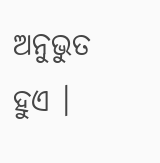ଅନୁଭୁତ ହୁଏ ।